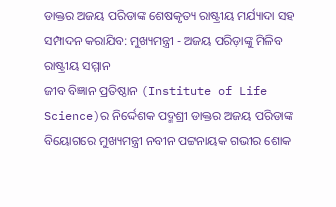ଡାକ୍ତର ଅଜୟ ପରିଡାଙ୍କ ଶେଷକୃତ୍ୟ ରାଷ୍ଟ୍ରୀୟ ମର୍ଯ୍ୟାଦା ସହ ସମ୍ପାଦନ କରାଯିବ: ମୁଖ୍ୟମନ୍ତ୍ରୀ - ଅଜୟ ପରିଡ଼ାଙ୍କୁ ମିଳିବ ରାଷ୍ଟ୍ରୀୟ ସମ୍ମାନ
ଜୀବ ବିଜ୍ଞାନ ପ୍ରତିଷ୍ଠାନ (Institute of Life Science)ର ନିର୍ଦ୍ଦେଶକ ପଦ୍ମଶ୍ରୀ ଡାକ୍ତର ଅଜୟ ପରିଡାଙ୍କ ବିୟୋଗରେ ମୁଖ୍ୟମନ୍ତ୍ରୀ ନବୀନ ପଟ୍ଟନାୟକ ଗଭୀର ଶୋକ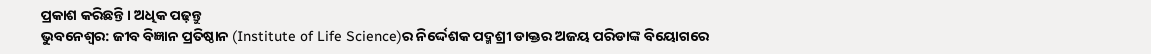ପ୍ରକାଶ କରିଛନ୍ତି । ଅଧିକ ପଢ଼ନ୍ତୁ
ଭୁବନେଶ୍ବର: ଜୀବ ବିଜ୍ଞାନ ପ୍ରତିଷ୍ଠାନ (Institute of Life Science)ର ନିର୍ଦ୍ଦେଶକ ପଦ୍ମଶ୍ରୀ ଡାକ୍ତର ଅଜୟ ପରିଡାଙ୍କ ବିୟୋଗରେ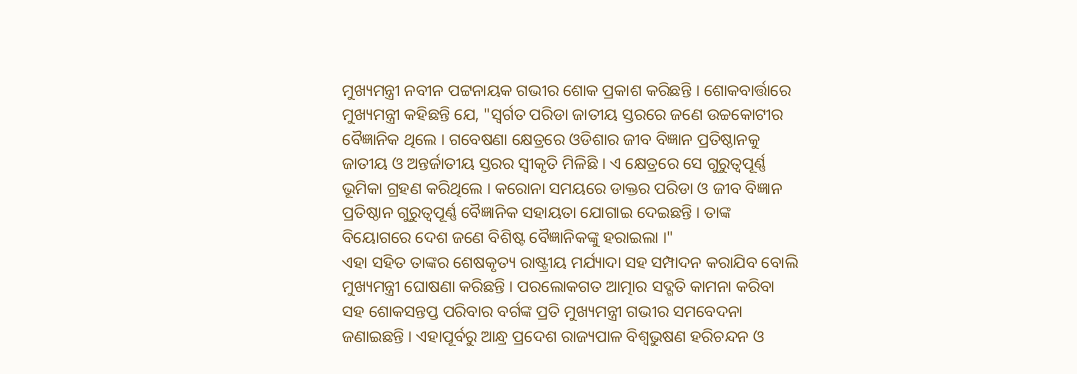ମୁଖ୍ୟମନ୍ତ୍ରୀ ନବୀନ ପଟ୍ଟନାୟକ ଗଭୀର ଶୋକ ପ୍ରକାଶ କରିଛନ୍ତି । ଶୋକବାର୍ତ୍ତାରେ ମୁଖ୍ୟମନ୍ତ୍ରୀ କହିଛନ୍ତି ଯେ, "ସ୍ବର୍ଗତ ପରିଡା ଜାତୀୟ ସ୍ତରରେ ଜଣେ ଉଚ୍ଚକୋଟୀର ବୈଜ୍ଞାନିକ ଥିଲେ । ଗବେଷଣା କ୍ଷେତ୍ରରେ ଓଡିଶାର ଜୀବ ବିଜ୍ଞାନ ପ୍ରତିଷ୍ଠାନକୁ ଜାତୀୟ ଓ ଅନ୍ତର୍ଜାତୀୟ ସ୍ତରର ସ୍ବୀକୃତି ମିଳିଛି । ଏ କ୍ଷେତ୍ରରେ ସେ ଗୁରୁତ୍ବପୂର୍ଣ୍ଣ ଭୂମିକା ଗ୍ରହଣ କରିଥିଲେ । କରୋନା ସମୟରେ ଡାକ୍ତର ପରିଡା ଓ ଜୀବ ବିଜ୍ଞାନ ପ୍ରତିଷ୍ଠାନ ଗୁରୁତ୍ବପୂର୍ଣ୍ଣ ବୈଜ୍ଞାନିକ ସହାୟତା ଯୋଗାଇ ଦେଇଛନ୍ତି । ତାଙ୍କ ବିୟୋଗରେ ଦେଶ ଜଣେ ବିଶିଷ୍ଟ ବୈଜ୍ଞାନିକଙ୍କୁ ହରାଇଲା ।"
ଏହା ସହିତ ତାଙ୍କର ଶେଷକୃତ୍ୟ ରାଷ୍ଟ୍ରୀୟ ମର୍ଯ୍ୟାଦା ସହ ସମ୍ପାଦନ କରାଯିବ ବୋଲି ମୁଖ୍ୟମନ୍ତ୍ରୀ ଘୋଷଣା କରିଛନ୍ତି । ପରଲୋକଗତ ଆତ୍ମାର ସଦ୍ଗତି କାମନା କରିବା ସହ ଶୋକସନ୍ତପ୍ତ ପରିବାର ବର୍ଗଙ୍କ ପ୍ରତି ମୁଖ୍ୟମନ୍ତ୍ରୀ ଗଭୀର ସମବେଦନା ଜଣାଇଛନ୍ତି । ଏହାପୂର୍ବରୁ ଆନ୍ଧ୍ର ପ୍ରଦେଶ ରାଜ୍ୟପାଳ ବିଶ୍ବଭୁଷଣ ହରିଚନ୍ଦନ ଓ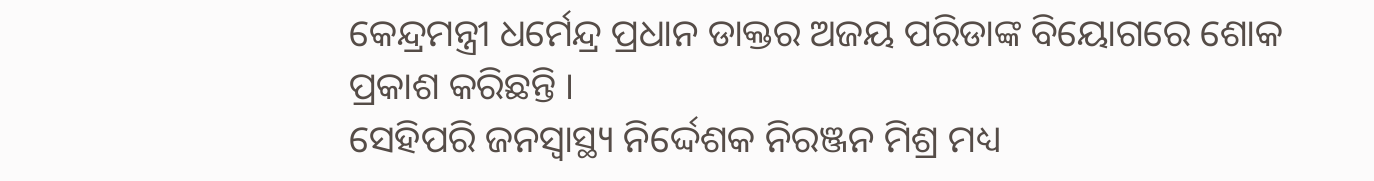କେନ୍ଦ୍ରମନ୍ତ୍ରୀ ଧର୍ମେନ୍ଦ୍ର ପ୍ରଧାନ ଡାକ୍ତର ଅଜୟ ପରିଡାଙ୍କ ବିୟୋଗରେ ଶୋକ ପ୍ରକାଶ କରିଛନ୍ତି ।
ସେହିପରି ଜନସ୍ବାସ୍ଥ୍ୟ ନିର୍ଦ୍ଦେଶକ ନିରଞ୍ଜନ ମିଶ୍ର ମଧ୍ୟ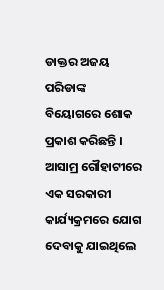ଡାକ୍ତର ଅଜୟ ପରିଡାଙ୍କ ବିୟୋଗରେ ଶୋକ ପ୍ରକାଶ କରିଛନ୍ତି । ଆସାମ୍ର ଗୌହାଟୀରେ ଏକ ସରକାରୀ କାର୍ଯ୍ୟକ୍ରମରେ ଯୋଗ ଦେବାକୁ ଯାଇଥିଲେ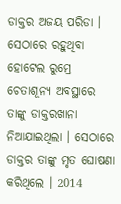ଡାକ୍ତର ଅଜୟ ପରିଡା । ସେଠାରେ ରହୁଥିବା ହୋଟେଲ ରୁମ୍ରେ ଚେତାଶୂନ୍ୟ ଅବସ୍ଥାରେ ତାଙ୍କୁ ଡାକ୍ତରଖାନା ନିଆଯାଇଥିଲା । ସେଠାରେ ଡାକ୍ତର ତାଙ୍କୁ ମୃତ ଘୋଷଣା କରିଥିଲେ । 2014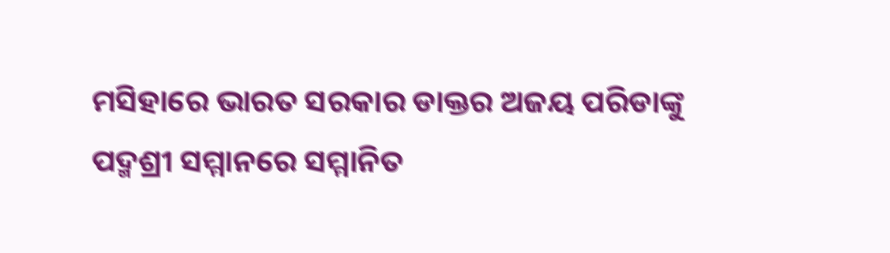ମସିହାରେ ଭାରତ ସରକାର ଡାକ୍ତର ଅଜୟ ପରିଡାଙ୍କୁ ପଦ୍ମଶ୍ରୀ ସମ୍ମାନରେ ସମ୍ମାନିତ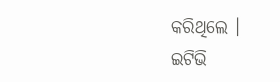କରିଥିଲେ ।
ଇଟିଭି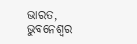ଭାରତ, ଭୁବନେଶ୍ବର